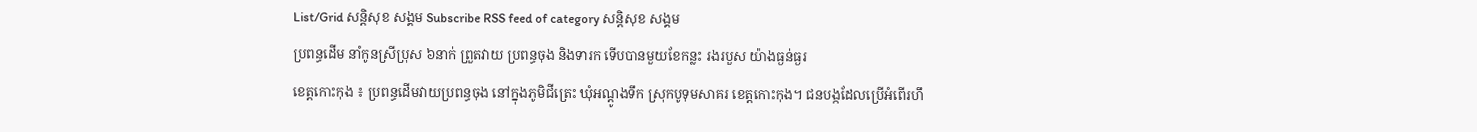List/Grid សន្តិសុខ សង្គម Subscribe RSS feed of category សន្តិសុខ សង្គម
ប្រពន្ធដើម នាំកូនស្រីប្រុស ៦នាក់ ព្រួតវាយ ប្រពន្ធចុង និងទារក ទើបបានមួយខែកន្លះ រងរបួស យ៉ាងធ្ងន់ធ្ងរ
ខេត្តកោះកុង ៖ ប្រពន្ធដើមវាយប្រពន្ធចុង នៅក្នុងភូមិជីត្រេះ ឃុំអណ្ដូងទឹក ស្រុកបូទុមសាគរ ខេត្តកោះកុង។ ជនបង្កដែលប្រើអំពើរហឹ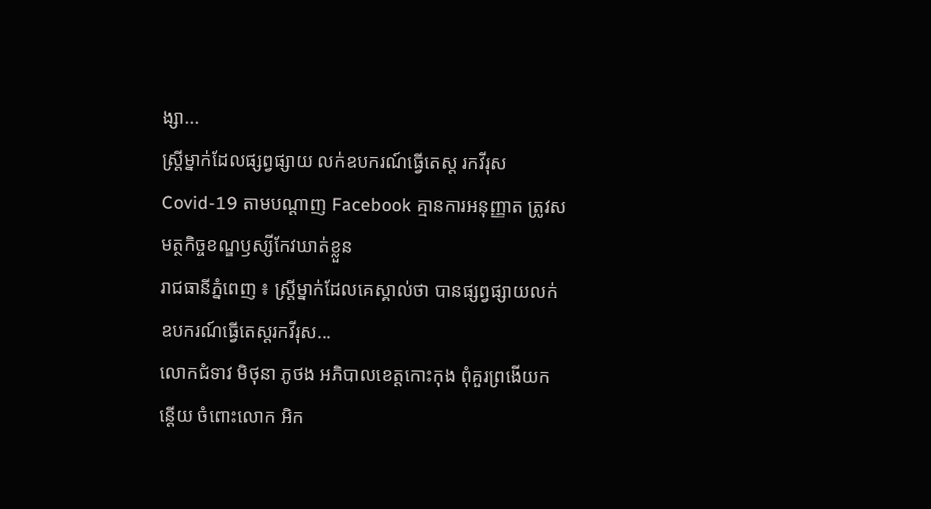ង្សា...
ស្ត្រីម្នាក់ដែលផ្សព្វផ្សាយ លក់ឧបករណ៍ធ្វើតេស្ត រកវីរុស Covid-19 តាមបណ្ដាញ Facebook គ្មានការអនុញ្ញាត ត្រូវសមត្ថកិច្ចខណ្ឌឫស្សីកែវឃាត់ខ្លួន
រាជធានីភ្នំពេញ ៖ ស្ត្រីម្នាក់ដែលគេស្គាល់ថា បានផ្សព្វផ្សាយលក់ឧបករណ៍ធ្វើតេស្តរកវីរុស...
លោកជំទាវ មិថុនា ភូថង អភិបាលខេត្តកោះកុង ពុំគួរព្រងើយកន្តើយ ចំពោះលោក អិក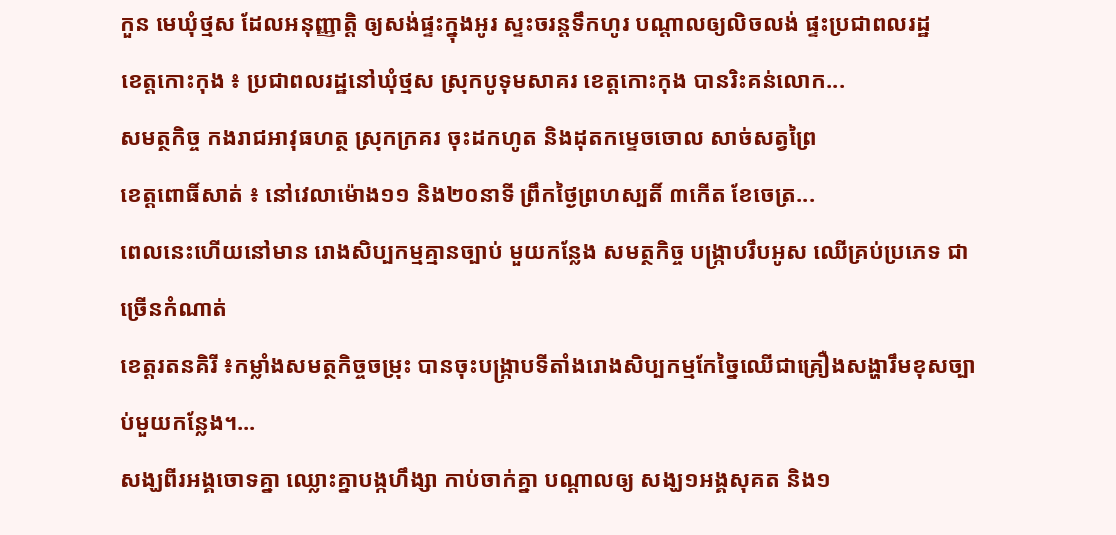កួន មេឃុំថ្មស ដែលអនុញ្ញាត្តិ ឲ្យសង់ផ្ទះក្នុងអូរ ស្ទះចរន្តទឹកហូរ បណ្តាលឲ្យលិចលង់ ផ្ទះប្រជាពលរដ្ឋ
ខេត្តកោះកុង ៖ ប្រជាពលរដ្ឋនៅឃុំថ្មស ស្រុកបូទុមសាគរ ខេត្តកោះកុង បានរិះគន់លោក...
សមត្ថកិច្ច កងរាជអាវុធហត្ថ ស្រុកក្រគរ ចុះដកហូត និងដុតកម្ទេចចោល សាច់សត្វព្រៃ
ខេត្តពោធិ៍សាត់ ៖ នៅវេលាម៉ោង១១ និង២០នាទី ព្រឹកថ្ងៃព្រហស្បតិ៍ ៣កើត ខែចេត្រ...
ពេលនេះហើយនៅមាន រោងសិប្បកម្មគ្មានច្បាប់ មួយកន្លែង សមត្ថកិច្ច បង្រ្កាបរឹបអូស ឈើគ្រប់ប្រភេទ ជាច្រើនកំណាត់
ខេត្តរតនគិរី ៖កម្លាំងសមត្ថកិច្ចចម្រុះ បានចុះបង្ក្រាបទីតាំងរោងសិប្បកម្មកែច្នៃឈើជាគ្រឿងសង្ហារឹមខុសច្បាប់មួយកន្លែង។...
សង្ឃពីរអង្គចោទគ្នា ឈ្លោះគ្នាបង្កហឹង្សា កាប់ចាក់គ្នា បណ្តាលឲ្យ សង្ឃ១អង្គសុគត និង១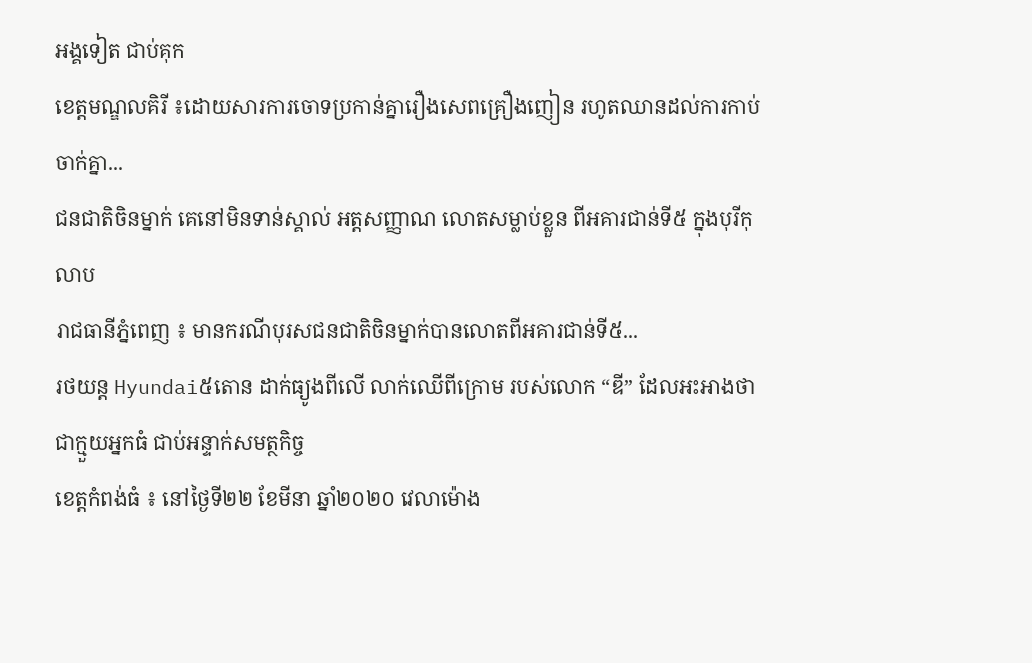អង្គទៀត ជាប់គុក
ខេត្តមណ្ឌលគិរី ៖ដោយសារការចោទប្រកាន់គ្នារឿងសេពគ្រឿងញៀន រហូតឈានដល់ការកាប់ចាក់គ្នា...
ជនជាតិចិនម្នាក់ គេនៅមិនទាន់ស្គាល់ អត្តសញ្ញាណ លោតសម្លាប់ខ្លួន ពីអគារជាន់ទី៥ ក្នុងបុរីកុលាប
រាជធានីភ្នំពេញ ៖ មានករណីបុរសជនជាតិចិនម្នាក់បានលោតពីអគារជាន់ទី៥...
រថយន្ត Hyundai៥តោន ដាក់ធ្យូងពីលើ លាក់ឈើពីក្រោម របស់លោក “ឌី” ដែលអះអាងថា ជាក្មួយអ្នកធំ ជាប់អន្ទាក់សមត្ថកិច្ច
ខេត្តកំពង់ធំ ៖ នៅថ្ងៃទី២២ ខែមីនា ឆ្នាំ២០២០ វេលាម៉ោង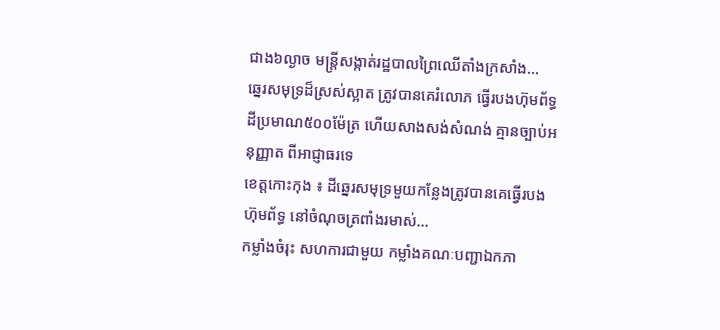ជាង៦ល្ងាច មន្រ្តីសង្កាត់រដ្ឋបាលព្រៃឈើតាំងក្រសាំង...
ឆ្នេរសមុទ្រដ៏ស្រស់ស្អាត ត្រូវបានគេរំលោភ ធ្វើរបងហ៊ុមព័ទ្ធ ដីប្រមាណ៥០០ម៉ែត្រ ហើយសាងសង់សំណង់ គ្មានច្បាប់អនុញ្ញាត ពីអាជ្ញាធរទេ
ខេត្តកោះកុង ៖ ដីឆ្នេរសមុទ្រមួយកន្លែងត្រូវបានគេធ្វើរបងហ៊ុមព័ទ្ធ នៅចំណុចត្រពាំងរមាស់...
កម្លាំងចំរុះ សហការជាមួយ កម្លាំងគណៈបញ្ជាឯកភា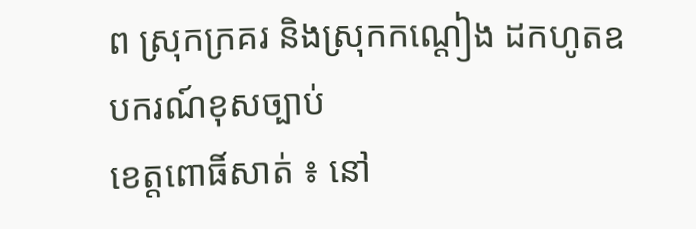ព ស្រុកក្រគរ និងស្រុកកណ្ដៀង ដកហូតឧបករណ៍ខុសច្បាប់
ខេត្តពោធិ៍សាត់ ៖ នៅ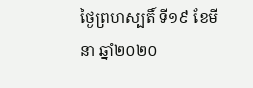ថ្ងៃព្រហស្បតិ៍ ទី១៩ ខែមីនា ឆ្នាំ២០២០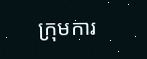ក្រុមការ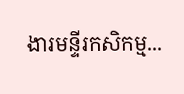ងារមន្ទីរកសិកម្ម...